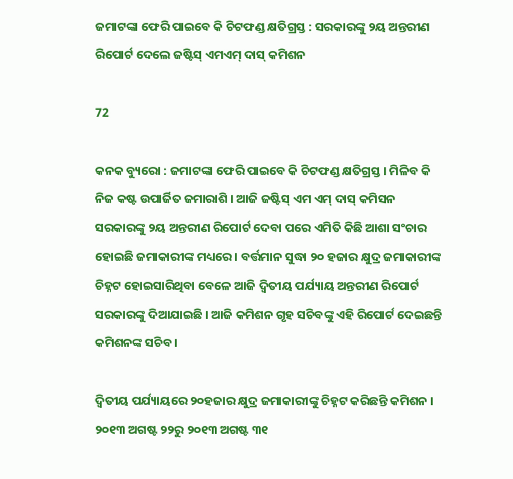ଜମାଟଙ୍କା ଫେରି ପାଇବେ କି ଚିଟଫଣ୍ଡ କ୍ଷତିଗ୍ରସ୍ତ : ସରକାରଙ୍କୁ ୨ୟ ଅନ୍ତରୀଣ ରିପୋର୍ଟ ଦେଲେ ଜଷ୍ଟିସ୍ ଏମଏମ୍ ଦାସ୍ କମିଶନ

72

କନକ ବ୍ୟୁରୋ : ଜମାଟଙ୍କା ଫେରି ପାଇବେ କି ଚିଟଫଣ୍ଡ କ୍ଷତିଗ୍ରସ୍ତ । ମିଳିବ କି ନିଜ କଷ୍ଟ ଉପାର୍ଜିତ ଜମାରାଶି । ଆଜି ଜଷ୍ଟିସ୍ ଏମ ଏମ୍ ଦାସ୍ କମିସନ ସରକାରଙ୍କୁ ୨ୟ ଅନ୍ତରୀଣ ରିପୋର୍ଟ ଦେବା ପରେ ଏମିତି କିଛି ଆଶା ସଂଚାର ହୋଇଛି ଜମାକାରୀଙ୍କ ମଧ୍ୟରେ । ବର୍ତ୍ତମାନ ସୁଦ୍ଧା ୨୦ ହଜାର କ୍ଷୁଦ୍ର ଜମାକାରୀଙ୍କ ଚିହ୍ନଟ ହୋଇସାରିଥିବା ବେଳେ ଆଜି ଦ୍ୱିତୀୟ ପର୍ଯ୍ୟାୟ ଅନ୍ତରୀଣ ରିପୋର୍ଟ ସରକାରଙ୍କୁ ଦିଆଯାଇଛି । ଆଜି କମିଶନ ଗୃହ ସଚିବଙ୍କୁ ଏହି ରିପୋର୍ଟ ଦେଇଛନ୍ତି କମିଶନଙ୍କ ସଚିବ ।

ଦ୍ୱିତୀୟ ପର୍ଯ୍ୟାୟରେ ୨୦ହଜାର କ୍ଷୁଦ୍ର ଜମାକାରୀଙ୍କୁ ଚିହ୍ନଟ କରିଛନ୍ତି କମିଶନ । ୨୦୧୩ ଅଗଷ୍ଟ ୨୨ରୁ ୨୦୧୩ ଅଗଷ୍ଟ ୩୧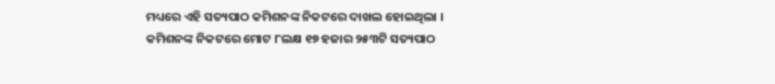ମଧ୍ୟରେ ଏହି ସତ୍ୟପାଠ କମିଶନଙ୍କ ନିକଟରେ ଦାଖଲ ହୋଇଥିଲା । କମିଶନଙ୍କ ନିକଟରେ ମୋଟ ୮ଲକ୍ଷ ୧୭ ହଜାର ୨୫୩ଟି ସତ୍ୟପାଠ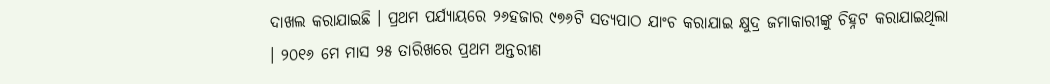ଦାଖଲ କରାଯାଇଛି । ପ୍ରଥମ ପର୍ଯ୍ୟାୟରେ ୨୬ହଜାର ୯୭୬ଟି ସତ୍ୟପାଠ ଯାଂଚ କରାଯାଇ କ୍ଷୁଦ୍ର ଜମାକାରୀଙ୍କୁ ଚିହ୍ନଟ କରାଯାଇଥିଲା । ୨୦୧୬ ମେ ମାସ ୨୫ ତାରିଖରେ ପ୍ରଥମ ଅନ୍ତରୀଣ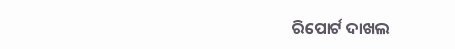ରିପୋର୍ଟ ଦାଖଲ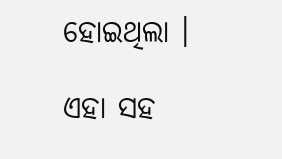ହୋଇଥିଲା ।

ଏହା ସହ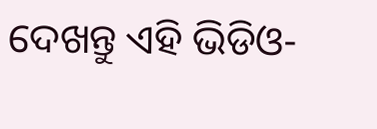ଦେଖନ୍ତୁ ଏହି ଭିଡିଓ-